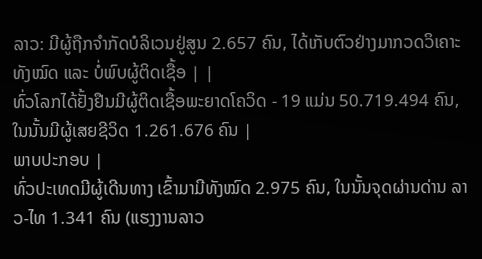ລາວ: ມີຜູ້ຖືກຈຳກັດບໍລິເວນຢູ່ສູນ 2.657 ຄົນ, ໄດ້ເກັບຕົວຢ່າງມາກວດວິເຄາະ ທັງໝົດ ແລະ ບໍ່ພົບຜູ້ຕິດເຊື້ອ | |
ທົ່ວໂລກໄດ້ຢັ້ງຢືນມີຜູ້ຕິດເຊື້ອພະຍາດໂຄວິດ - 19 ແມ່ນ 50.719.494 ຄົນ, ໃນນັ້ນມີຜູ້ເສຍຊີວິດ 1.261.676 ຄົນ |
ພາບປະກອບ |
ທົ່ວປະເທດມີຜູ້ເດີນທາງ ເຂົ້າມາມີທັງໝົດ 2.975 ຄົນ, ໃນນັ້ນຈຸດຜ່ານດ່ານ ລາວ-ໄທ 1.341 ຄົນ (ແຮງງານລາວ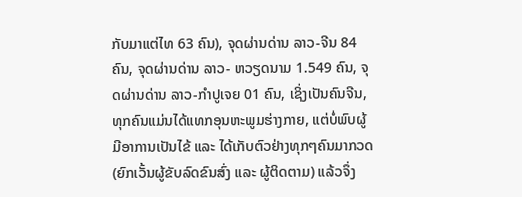ກັບມາແຕ່ໄທ 63 ຄົນ), ຈຸດຜ່ານດ່ານ ລາວ-ຈີນ 84 ຄົນ, ຈຸດຜ່ານດ່ານ ລາວ- ຫວຽດນາມ 1.549 ຄົນ, ຈຸດຜ່ານດ່ານ ລາວ-ກຳປູເຈຍ 01 ຄົນ, ເຊິ່ງເປັນຄົນຈີນ, ທຸກຄົນແມ່ນໄດ້ແທກອຸນຫະພູມຮ່າງກາຍ, ແຕ່ບໍ່ພົບຜູ້ມີອາການເປັນໄຂ້ ແລະ ໄດ້ເກັບຕົວຢ່າງທຸກໆຄົນມາກວດ (ຍົກເວັ້ນຜູ້ຂັບລົດຂົນສົ່ງ ແລະ ຜູ້ຕິດຕາມ) ແລ້ວຈຶ່ງ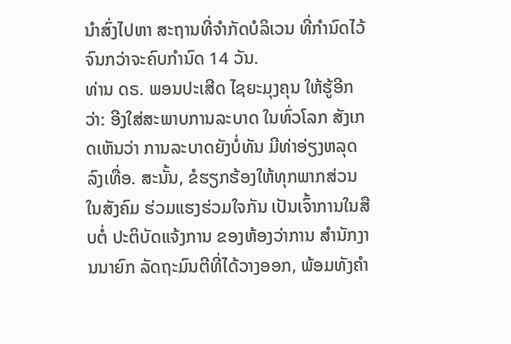ນຳສົ່ງໄປຫາ ສະຖານທີ່ຈຳກັດບໍລິເວນ ທີ່ກຳນົດໄວ້ຈົນກວ່າຈະຄົບກຳນົດ 14 ວັນ.
ທ່ານ ດຣ. ພອນປະເສີດ ໄຊຍະມຸງຄຸນ ໃຫ້ຮູ້ອີກວ່າ: ອີງໃສ່ສະພາບການລະບາດ ໃນທົ່ວໂລກ ສັງເກດເຫັນວ່າ ການລະບາດຍັງບໍ່ທັນ ມີທ່າອ່ຽງຫລຸດລົງເທື່ອ. ສະນັ້ນ, ຂໍຮຽກຮ້ອງໃຫ້ທຸກພາກສ່ວນ ໃນສັງຄົມ ຮ່ວມແຮງຮ່ວມໃຈກັນ ເປັນເຈົ້າການໃນສືບຕໍ່ ປະຕິບັດແຈ້ງການ ຂອງຫ້ອງວ່າການ ສຳນັກງານນາຍົກ ລັດຖະມົນຕີທີ່ໄດ້ວາງອອກ, ພ້ອມທັງຄຳ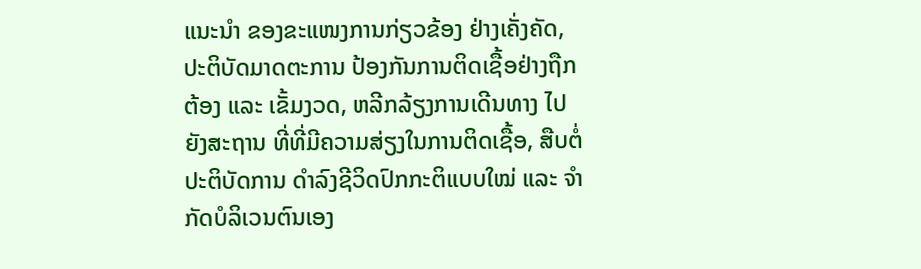ແນະນຳ ຂອງຂະແໜງການກ່ຽວຂ້ອງ ຢ່າງເຄັ່ງຄັດ, ປະຕິບັດມາດຕະການ ປ້ອງກັນການຕິດເຊື້ອຢ່າງຖືກຕ້ອງ ແລະ ເຂັ້ມງວດ, ຫລີກລ້ຽງການເດີນທາງ ໄປຍັງສະຖານ ທີ່ທີ່ມີຄວາມສ່ຽງໃນການຕິດເຊື້ອ, ສືບຕໍ່ປະຕິບັດການ ດຳລົງຊີວິດປົກກະຕິແບບໃໝ່ ແລະ ຈຳກັດບໍລິເວນຕົນເອງ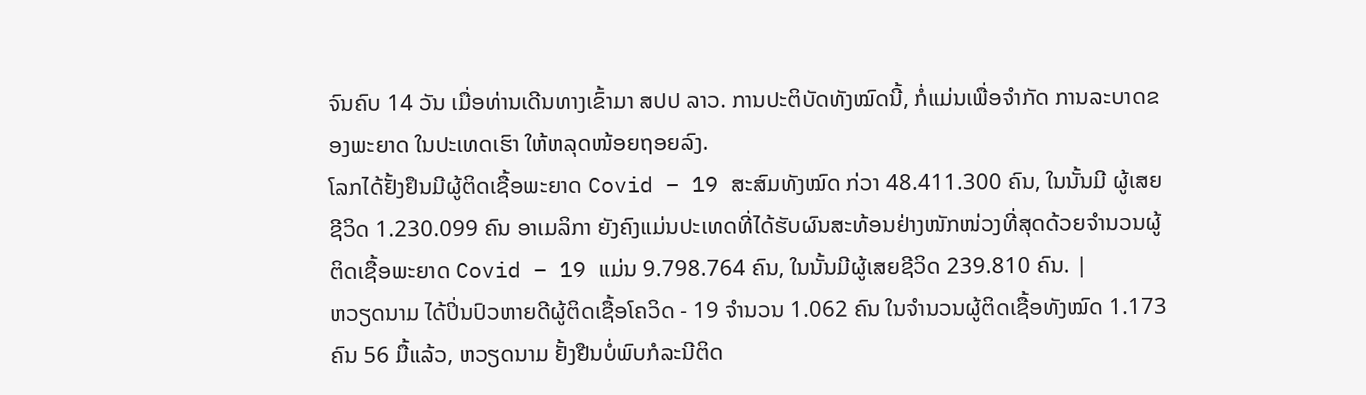ຈົນຄົບ 14 ວັນ ເມື່ອທ່ານເດີນທາງເຂົ້າມາ ສປປ ລາວ. ການປະຕິບັດທັງໝົດນີ້, ກໍ່ແມ່ນເພື່ອຈຳກັດ ການລະບາດຂອງພະຍາດ ໃນປະເທດເຮົາ ໃຫ້ຫລຸດໜ້ອຍຖອຍລົງ.
ໂລກໄດ້ຢັ້ງຢຶນມີຜູ້ຕິດເຊື້ອພະຍາດ Covid – 19 ສະສົມທັງໝົດ ກ່ວາ 48.411.300 ຄົນ, ໃນນັ້ນມີ ຜູ້ເສຍຊີວິດ 1.230.099 ຄົນ ອາເມລິກາ ຍັງຄົງແມ່ນປະເທດທີ່ໄດ້ຮັບຜົນສະທ້ອນຢ່າງໜັກໜ່ວງທີ່ສຸດດ້ວຍຈຳນວນຜູ້ຕິດເຊື້ອພະຍາດ Covid – 19 ແມ່ນ 9.798.764 ຄົນ, ໃນນັ້ນມີຜູ້ເສຍຊີວິດ 239.810 ຄົນ. |
ຫວຽດນາມ ໄດ້ປິ່ນປົວຫາຍດີຜູ້ຕິດເຊື້ອໂຄວິດ - 19 ຈຳນວນ 1.062 ຄົນ ໃນຈຳນວນຜູ້ຕິດເຊື້ອທັງໝົດ 1.173 ຄົນ 56 ມື້ແລ້ວ, ຫວຽດນາມ ຢັ້ງຢືນບໍ່ພົບກໍລະນີຕິດ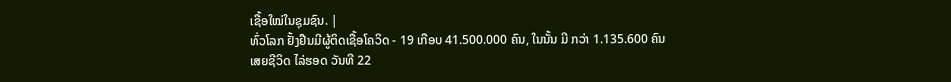ເຊື້ອໃໝ່ໃນຊຸມຊົນ. |
ທົ່ວໂລກ ຢັ້ງຢືນມີຜູ້ຕິດເຊື້ອໂຄວິດ - 19 ເກືອບ 41.500.000 ຄົນ, ໃນນັ້ນ ມີ ກວ່າ 1.135.600 ຄົນ ເສຍຊີວິດ ໄລ່ຮອດ ວັນທີ 22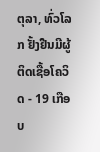ຕຸລາ, ທົ່ວໂລກ ຢັ້ງຢືນມີຜູ້ຕິດເຊື້ອໂຄວິດ - 19 ເກືອບ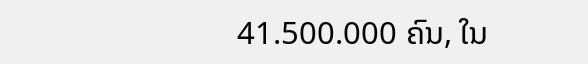41.500.000 ຄົນ, ໃນ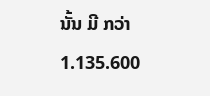ນັ້ນ ມີ ກວ່າ 1.135.600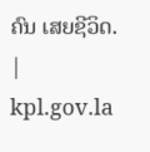ຄົນ ເສຍຊີວິດ. |
kpl.gov.la